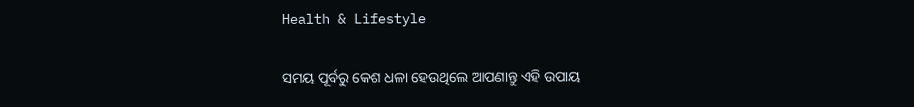Health & Lifestyle

ସମୟ ପୂର୍ବରୁ କେଶ ଧଳା ହେଉଥିଲେ ଆପଣାନ୍ତୁ ଏହି ଉପାୟ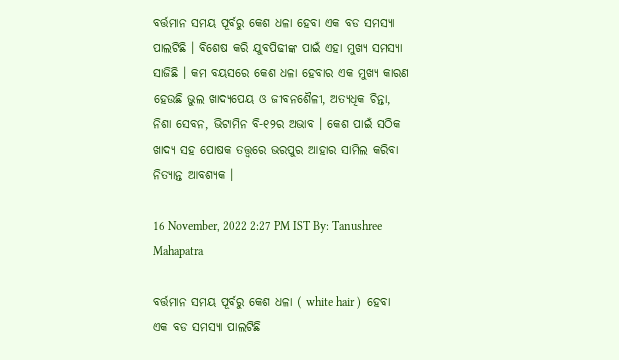ବର୍ତ୍ତମାନ ସମୟ ପୂର୍ବରୁ କେଶ ଧଳା ହେବା ଏକ ବଡ ସମସ୍ୟା ପାଲଟିଛି । ବିଶେଷ କରି ଯୁବପିଢୀଙ୍କ ପାଇଁ ଏହା ମୁଖ୍ୟ ସମସ୍ୟା ସାଜିଛି । କମ ବୟସରେ କେଶ ଧଳା ହେବାର ଏକ ମୁଖ୍ୟ କାରଣ ହେଉଛି ଭୁଲ ଖାଦ୍ୟପେୟ ଓ ଜୀବନଶୈଳୀ, ଅତ୍ୟଧିକ ଚିନ୍ତା, ନିଶା ସେବନ, ଭିଟାମିନ ବି-୧୨ର ଅଭାବ । କେଶ ପାଇଁ ସଠିକ ଖାଦ୍ୟ ସହ ପୋଷକ ତତ୍ତ୍ୱରେ ଭରପୁର ଆହାର ସାମିଲ କରିବା ନିତ୍ୟାନ୍ତ ଆବଶ୍ୟକ ।

16 November, 2022 2:27 PM IST By: Tanushree Mahapatra

ବର୍ତ୍ତମାନ ସମୟ ପୂର୍ବରୁ କେଶ ଧଳା ( white hair )  ହେବା ଏକ ବଡ ସମସ୍ୟା ପାଲଟିଛି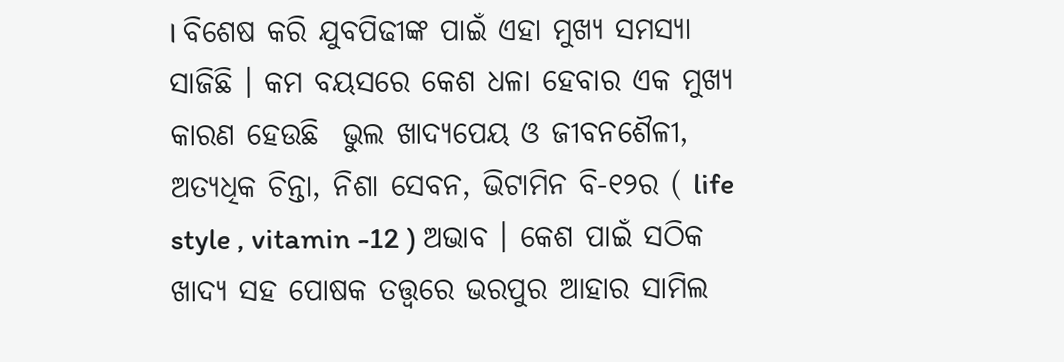। ବିଶେଷ କରି ଯୁବପିଢୀଙ୍କ ପାଇଁ ଏହା ମୁଖ୍ୟ ସମସ୍ୟା ସାଜିଛି । କମ ବୟସରେ କେଶ ଧଳା ହେବାର ଏକ ମୁଖ୍ୟ କାରଣ ହେଉଛି  ଭୁଲ ଖାଦ୍ୟପେୟ ଓ ଜୀବନଶୈଳୀ, ଅତ୍ୟଧିକ ଚିନ୍ତା, ନିଶା ସେବନ, ଭିଟାମିନ ବି-୧୨ର ( life style , vitamin -12 ) ଅଭାବ । କେଶ ପାଇଁ ସଠିକ ଖାଦ୍ୟ ସହ ପୋଷକ ତତ୍ତ୍ୱରେ ଭରପୁର ଆହାର ସାମିଲ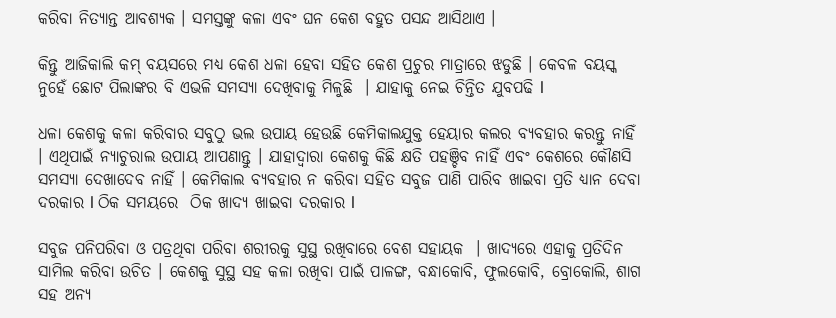କରିବା ନିତ୍ୟାନ୍ତ ଆବଶ୍ୟକ । ସମସ୍ତଙ୍କୁ କଳା ଏବଂ ଘନ କେଶ ବହୁତ ପସନ୍ଦ ଆସିଥାଏ ।

କିନ୍ତୁ ଆଜିକାଲି କମ୍‌ ବୟସରେ ମଧ୍ୟ କେଶ ଧଳା ହେବା ସହିତ କେଶ ପ୍ରଚୁର ମାତ୍ରାରେ ଝଡୁଛି । କେବଳ ବୟସ୍କ ନୁହେଁ ଛୋଟ ପିଲାଙ୍କର ବି ଏଭଳି ସମସ୍ୟା ଦେଖିବାକୁ ମିଳୁଛି  । ଯାହାକୁ ନେଇ ଚିନ୍ତିତ ଯୁବପଢି l

ଧଳା କେଶକୁ କଳା କରିବାର ସବୁଠୁ ଭଲ ଉପାୟ ହେଉଛି କେମିକାଲଯୁକ୍ତ ହେୟାର କଲର ବ୍ୟବହାର କରନ୍ତୁ ନାହିଁ । ଏଥିପାଇଁ ନ୍ୟାଚୁରାଲ ଉପାୟ ଆପଣାନ୍ତୁ । ଯାହାଦ୍ୱାରା କେଶକୁ କିଛି କ୍ଷତି ପହଞ୍ଚିବ ନାହିଁ ଏବଂ କେଶରେ କୌଣସି ସମସ୍ୟା ଦେଖାଦେବ ନାହିଁ । କେମିକାଲ ବ୍ୟବହାର ନ କରିବା ସହିତ ସବୁଜ ପାଣି ପାରିବ ଖାଇବା ପ୍ରତି ଧ୍ୟାନ ଦେବା  ଦରକାର l ଠିକ ସମୟରେ  ଠିକ ଖାଦ୍ୟ ଖାଇବା ଦରକାର l

ସବୁଜ ପନିପରିବା ଓ ପତ୍ରଥିବା ପରିବା ଶରୀରକୁ ସୁସ୍ଥ ରଖିବାରେ ବେଶ ସହାୟକ  । ଖାଦ୍ୟରେ ଏହାକୁ ପ୍ରତିଦିନ ସାମିଲ କରିବା ଉଚିତ । କେଶକୁ ସୁସ୍ଥ ସହ କଳା ରଖିବା ପାଇଁ ପାଳଙ୍ଗ, ବନ୍ଧାକୋବି, ଫୁଲକୋବି, ବ୍ରୋକୋଲି, ଶାଗ ସହ ଅନ୍ୟ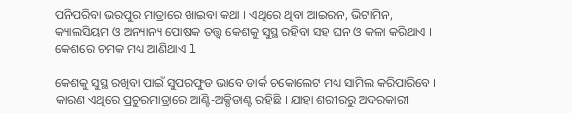ପନିପରିବା ଭରପୁର ମାତ୍ରାରେ ଖାଇବା କଥା । ଏଥିରେ ଥିବା ଆଇରନ, ଭିଟାମିନ, କ୍ୟାଲସିୟମ ଓ ଅନ୍ୟାନ୍ୟ ପୋଷକ ତତ୍ତ୍ୱ କେଶକୁ ସୁସ୍ଥ ରହିବା ସହ ଘନ ଓ କଳା କରିଥାଏ । କେଶରେ ଚମକ ମଧ୍ୟ ଆଣିଥାଏ l

କେଶକୁ ସୁସ୍ଥ ରଖିବା ପାଇଁ ସୁପରଫୁଡ ଭାବେ ଡାର୍କ ଚକୋଲେଟ ମଧ୍ୟ ସାମିଲ କରିପାରିବେ । କାରଣ ଏଥିରେ ପ୍ରଚୁରମାତ୍ରାରେ ଆଣ୍ଟି-ଅକ୍ସିଡାଣ୍ଟ ରହିଛି । ଯାହା ଶରୀରରୁ ଅଦରକାରୀ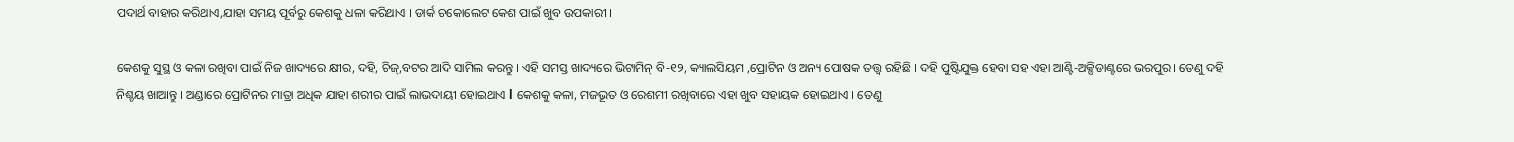ପଦାର୍ଥ ବାହାର କରିଥାଏ,ଯାହା ସମୟ ପୂର୍ବରୁ କେଶକୁ ଧଳା କରିଥାଏ । ଡାର୍କ ଚକୋଲେଟ କେଶ ପାଇଁ ଖୁବ ଉପକାରୀ ।

କେଶକୁ ସୁସ୍ଥ ଓ କଳା ରଖିବା ପାଇଁ ନିଜ ଖାଦ୍ୟରେ କ୍ଷୀର, ଦହି, ଚିଜ୍‍,ବଟର ଆଦି ସାମିଲ କରନ୍ତୁ । ଏହି ସମସ୍ତ ଖାଦ୍ୟରେ ଭିଟାମିନ୍‍ ବି-୧୨, କ୍ୟାଲସିୟମ ,ପ୍ରୋଟିନ ଓ ଅନ୍ୟ ପୋଷକ ତତ୍ତ୍ୱ ରହିଛି । ଦହି ପୁଷ୍ଟିଯୁକ୍ତ ହେବା ସହ ଏହା ଆଣ୍ଟି-ଅକ୍ସିଡାଣ୍ଟରେ ଭରପୁର। ତେଣୁ ଦହି ନିଶ୍ଚୟ ଖାଆନ୍ତୁ । ଅଣ୍ଡାରେ ପ୍ରୋଟିନର ମାତ୍ରା ଅଧିକ ଯାହା ଶରୀର ପାଇଁ ଲାଭଦାୟୀ ହୋଇଥାଏ l କେଶକୁ କଳା, ମଜଭୂତ ଓ ରେଶମୀ ରଖିବାରେ ଏହା ଖୁବ ସହାୟକ ହୋଇଥାଏ । ତେଣୁ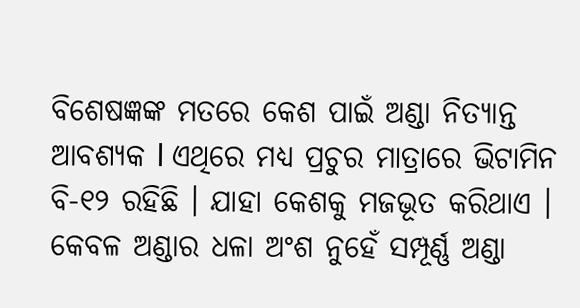ବିଶେଷଜ୍ଞଙ୍କ ମତରେ କେଶ ପାଇଁ ଅଣ୍ଡା ନିତ୍ୟାନ୍ତ ଆବଶ୍ୟକ l ଏଥିରେ ମଧ୍ୟ ପ୍ରଚୁର ମାତ୍ରାରେ ଭିଟାମିନ ବି-୧୨ ରହିଛି । ଯାହା କେଶକୁ ମଜଭୂତ କରିଥାଏ । କେବଳ ଅଣ୍ଡାର ଧଳା ଅଂଶ ନୁହେଁ ସମ୍ପୂର୍ଣ୍ଣ ଅଣ୍ଡା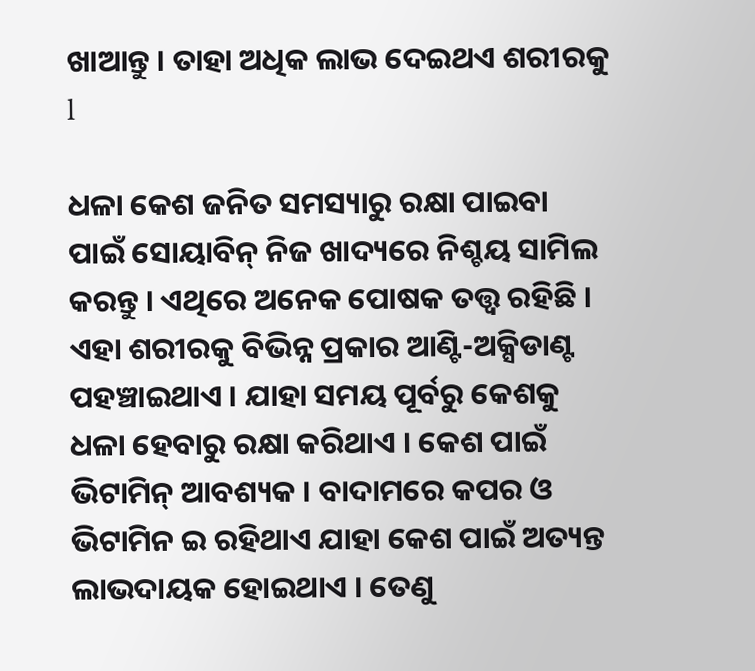ଖାଆନ୍ତୁ । ତାହା ଅଧିକ ଲାଭ ଦେଇଥଏ ଶରୀରକୁ l

ଧଳା କେଶ ଜନିତ ସମସ୍ୟାରୁ ରକ୍ଷା ପାଇବା ପାଇଁ ସୋୟାବିନ୍‍ ନିଜ ଖାଦ୍ୟରେ ନିଶ୍ଚୟ ସାମିଲ କରନ୍ତୁ । ଏଥିରେ ଅନେକ ପୋଷକ ତତ୍ତ୍ୱ ରହିଛି । ଏହା ଶରୀରକୁ ବିଭିନ୍ନ ପ୍ରକାର ଆଣ୍ଟି-ଅକ୍ସିଡାଣ୍ଟ ପହଞ୍ଚାଇଥାଏ । ଯାହା ସମୟ ପୂର୍ବରୁ କେଶକୁ ଧଳା ହେବାରୁ ରକ୍ଷା କରିଥାଏ । କେଶ ପାଇଁ ଭିଟାମିନ୍ ଆବଶ୍ୟକ । ବାଦାମରେ କପର ଓ ଭିଟାମିନ ଇ ରହିଥାଏ ଯାହା କେଶ ପାଇଁ ଅତ୍ୟନ୍ତ ଲାଭଦାୟକ ହୋଇଥାଏ । ତେଣୁ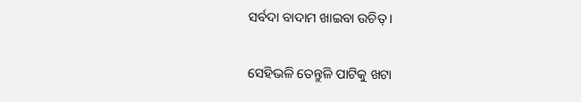ସର୍ବଦା ବାଦାମ ଖାଇବା ଉଚିତ୍ ।

ସେହିଭଳି ତେନ୍ତୁଳି ପାଟିକୁ ଖଟା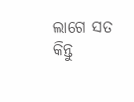ଲାଗେ ସତ କିନ୍ତୁ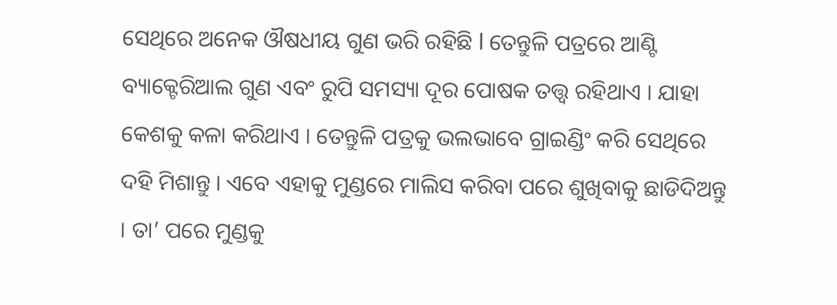ସେଥିରେ ଅନେକ ଔଷଧୀୟ ଗୁଣ ଭରି ରହିଛି l ତେନ୍ତୁଳି ପତ୍ରରେ ଆଣ୍ଟି ବ୍ୟାକ୍ଟେରିଆଲ ଗୁଣ ଏବଂ ରୁପି ସମସ୍ୟା ଦୂର ପୋଷକ ତତ୍ତ୍ୱ ରହିଥାଏ । ଯାହା କେଶକୁ କଳା କରିଥାଏ । ତେନ୍ତୁଳି ପତ୍ରକୁ ଭଲଭାବେ ଗ୍ରାଇଣ୍ଡିଂ କରି ସେଥିରେ ଦହି ମିଶାନ୍ତୁ । ଏବେ ଏହାକୁ ମୁଣ୍ଡରେ ମାଲିସ କରିବା ପରେ ଶୁଖିବାକୁ ଛାଡିଦିଅନ୍ତୁ । ତା’ ପରେ ମୁଣ୍ଡକୁ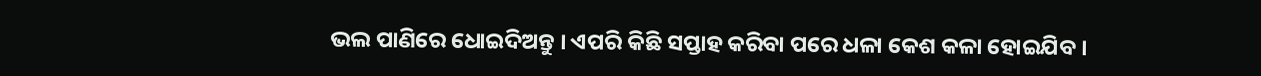ଭଲ ପାଣିରେ ଧୋଇଦିଅନ୍ତୁ । ଏପରି କିଛି ସପ୍ତାହ କରିବା ପରେ ଧଳା କେଶ କଳା ହୋଇଯିବ ।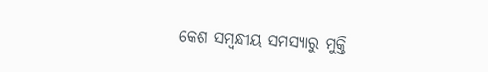କେଶ ସମ୍ବନ୍ଧୀୟ ସମସ୍ୟାରୁ ମୁକ୍ତି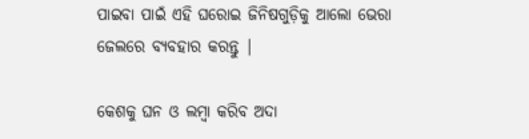ପାଇବା ପାଇଁ ଏହି ଘରୋଇ ଜିନିଷଗୁଡ଼ିକୁ ଆଲୋ ଭେରା ଜେଲରେ ବ୍ୟବହାର କରନ୍ତୁ |

କେଶକୁ ଘନ ଓ ଲମ୍ୱା କରିବ ଅଦା